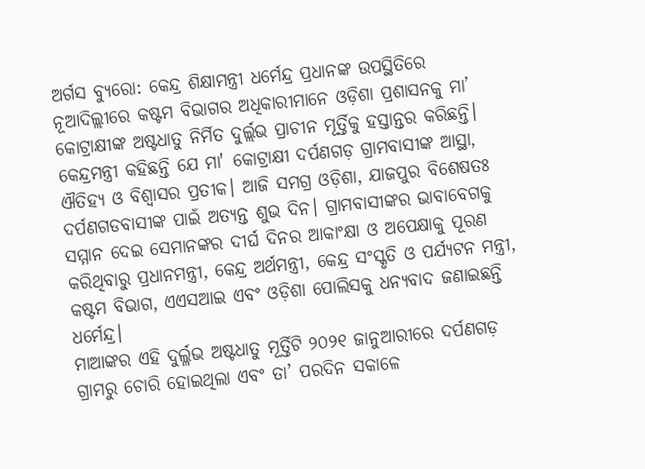ଅର୍ଗସ ବ୍ୟୁରୋ: କେନ୍ଦ୍ର ଶିକ୍ଷାମନ୍ତ୍ରୀ ଧର୍ମେନ୍ଦ୍ର ପ୍ରଧାନଙ୍କ ଉପସ୍ଥିତିରେ ନୂଆଦିଲ୍ଲୀରେ କଷ୍ଟମ ବିଭାଗର ଅଧିକାରୀମାନେ ଓଡ଼ିଶା ପ୍ରଶାସନକୁ ମା’ କୋଟ୍ରାକ୍ଷୀଙ୍କ ଅଷ୍ଟଧାତୁ ନିର୍ମିତ ଦୁର୍ଲ୍ଲଭ ପ୍ରାଚୀନ ମୂର୍ତ୍ତିକୁ ହସ୍ତାନ୍ତର କରିଛନ୍ତି। କେନ୍ଦ୍ରମନ୍ତ୍ରୀ କହିଛନ୍ତି ଯେ ମା' କୋଟ୍ରାକ୍ଷୀ ଦର୍ପଣଗଡ଼ ଗ୍ରାମବାସୀଙ୍କ ଆସ୍ଥା, ଐତିହ୍ୟ ଓ ବିଶ୍ବାସର ପ୍ରତୀକ। ଆଜି ସମଗ୍ର ଓଡ଼ିଶା, ଯାଜପୁର ବିଶେଷତଃ ଦର୍ପଣଗଡବାସୀଙ୍କ ପାଇଁ ଅତ୍ୟନ୍ତ ଶୁଭ ଦିନ। ଗ୍ରାମବାସୀଙ୍କର ଭାବାବେଗକୁ ସମ୍ମାନ ଦେଇ ସେମାନଙ୍କର ଦୀର୍ଘ ଦିନର ଆକାଂକ୍ଷା ଓ ଅପେକ୍ଷାକୁ ପୂରଣ କରିଥିବାରୁ ପ୍ରଧାନମନ୍ତ୍ରୀ, କେନ୍ଦ୍ର ଅର୍ଥମନ୍ତ୍ରୀ, କେନ୍ଦ୍ର ସଂସ୍କୃତି ଓ ପର୍ଯ୍ୟଟନ ମନ୍ତ୍ରୀ, କଷ୍ଟମ ବିଭାଗ, ଏଏସଆଇ ଏବଂ ଓଡ଼ିଶା ପୋଲିସକୁ ଧନ୍ୟବାଦ ଜଣାଇଛନ୍ତି ଧର୍ମେନ୍ଦ୍ର।
ମାଆଙ୍କର ଏହି ଦୁର୍ଲ୍ଳଭ ଅଷ୍ଟଧାତୁ ମୂର୍ତ୍ତିଟି ୨୦୨୧ ଜାନୁଆରୀରେ ଦର୍ପଣଗଡ଼ ଗ୍ରାମରୁ ଚୋରି ହୋଇଥିଲା ଏବଂ ତା’ ପରଦିନ ସକାଳେ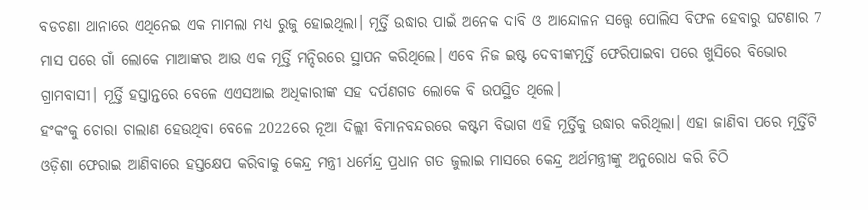ବଡଚଣା ଥାନାରେ ଏଥିନେଇ ଏକ ମାମଲା ମଧ୍ୟ ରୁଜୁ ହୋଇଥିଲା। ମୂର୍ତ୍ତି ଉଦ୍ଧାର ପାଇଁ ଅନେକ ଦାବି ଓ ଆନ୍ଦୋଳନ ସତ୍ତ୍ବେ ପୋଲିସ ବିଫଳ ହେବାରୁ ଘଟଣାର 7 ମାସ ପରେ ଗାଁ ଲୋକେ ମାଆଙ୍କର ଆଉ ଏକ ମୂର୍ତ୍ତି ମନ୍ଦିରରେ ସ୍ଥାପନ କରିଥିଲେ। ଏବେ ନିଜ ଇଷ୍ଟ ଦେବୀଙ୍କମୂର୍ତ୍ତି ଫେରିପାଇବା ପରେ ଖୁସିରେ ବିଭୋର ଗ୍ରାମବାସୀ। ମୂର୍ତ୍ତି ହସ୍ତାନ୍ତରେ ବେଳେ ଏଏସଆଇ ଅଧିକାରୀଙ୍କ ସହ ଦର୍ପଣଗଡ ଲୋକେ ବି ଉପସ୍ଥିତ ଥିଲେ।
ହଂକଂକୁ ଚୋରା ଚାଲାଣ ହେଉଥିବା ବେଳେ 2022ରେ ନୂଆ ଦିଲ୍ଲୀ ବିମାନବନ୍ଦରରେ କଷ୍ଟମ ବିଭାଗ ଏହି ମୂର୍ତ୍ତିକୁ ଉଦ୍ଧାର କରିଥିଲା। ଏହା ଜାଣିବା ପରେ ମୂର୍ତ୍ତିଟି ଓଡ଼ିଶା ଫେରାଇ ଆଣିବାରେ ହସ୍ତକ୍ଷେପ କରିବାକୁ କେନ୍ଦ୍ର ମନ୍ତ୍ରୀ ଧର୍ମେନ୍ଦ୍ର ପ୍ରଧାନ ଗତ ଜୁଲାଇ ମାସରେ କେନ୍ଦ୍ର ଅର୍ଥମନ୍ତ୍ରୀଙ୍କୁ ଅନୁରୋଧ କରି ଚିଠି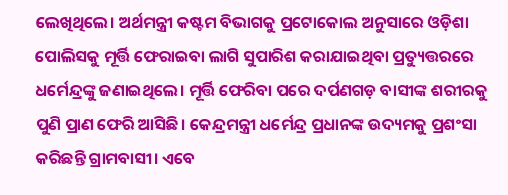ଲେଖିଥିଲେ। ଅର୍ଥମନ୍ତ୍ରୀ କଷ୍ଟମ ବିଭାଗକୁ ପ୍ରଟୋକୋଲ ଅନୁସାରେ ଓଡ଼ିଶା ପୋଲିସକୁ ମୂର୍ତ୍ତି ଫେରାଇବା ଲାଗି ସୁପାରିଶ କରାଯାଇଥିବା ପ୍ରତ୍ୟୁତ୍ତରରେ ଧର୍ମେନ୍ଦ୍ରଙ୍କୁ ଜଣାଇଥିଲେ। ମୂର୍ତ୍ତି ଫେରିବା ପରେ ଦର୍ପଣଗଡ଼ ବାସୀଙ୍କ ଶରୀରକୁ ପୁଣି ପ୍ରାଣ ଫେରି ଆସିଛି। କେନ୍ଦ୍ରମନ୍ତ୍ରୀ ଧର୍ମେନ୍ଦ୍ର ପ୍ରଧାନଙ୍କ ଉଦ୍ୟମକୁ ପ୍ରଶଂସା କରିଛନ୍ତି ଗ୍ରାମବାସୀ। ଏବେ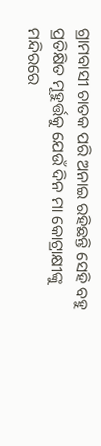ଗ୍ରାମବାସୀ ଚାତକ ପରି ଅନାଇ ରହିଛନ୍ତି ସେହି ବହୁ ପ୍ରତିକ୍ଷିତ ମୂହୁର୍ତ୍ତକୁ ଯେଉଁ ଦିନ ମା କୋଟ୍ରାକ୍ଷୀଙ୍କୁ ମନ୍ଦିରରେ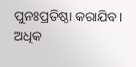ପୁନଃପ୍ରତିଷ୍ଠା କରାଯିବ।
ଅଧିକ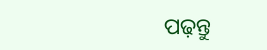ପଢ଼ନ୍ତୁ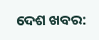ଦେଶ ଖବର: